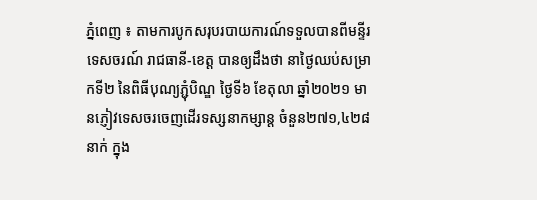ភ្នំពេញ ៖ តាមការបូកសរុបរបាយការណ៍ទទួលបានពីមន្ទីរទេសចរណ៍ រាជធានី-ខេត្ត បានឲ្យដឹងថា នាថ្ងៃឈប់សម្រាកទី២ នៃពិធីបុណ្យភ្ជុំបិណ្ឌ ថ្ងៃទី៦ ខែតុលា ឆ្នាំ២០២១ មានភ្ញៀវទេសចរចេញដើរទស្សនាកម្សាន្ត ចំនួន២៧១,៤២៨ នាក់ ក្នុង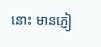នោះ មានភ្ញៀ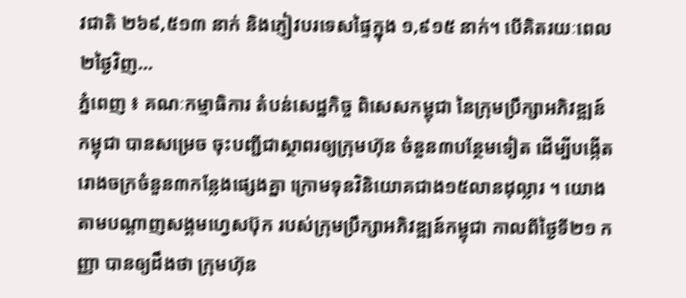វជាតិ ២៦៩,៥១៣ នាក់ និងភ្ញៀវបរទេសផ្ទៃក្នុង ១,៩១៥ នាក់។ បើគិតរយៈពេល ២ថ្ងៃវិញ...
ភ្នំពេញ ៖ គណៈកម្មាធិការ តំបន់សេដ្ឋកិច្ច ពិសេសកម្ពុជា នៃក្រុមប្រឹក្សាអភិវឌ្ឍន៍កម្ពុជា បានសម្រេច ចុះបញ្ជីជាស្ថាពរឲ្យក្រុមហ៊ុន ចំនួន៣បន្ថែមទៀត ដើម្បីបង្កើតរោងចក្រចំនួន៣កន្លែងផ្សេងគ្នា ក្រោមទុនវិនិយោគជាង១៥លានដុល្លារ ។ យោងតាមបណ្ដាញសង្គមហ្វេសប៊ុក របស់ក្រុមប្រឹក្សាអភិវឌ្ឍន៍កម្ពុជា កាលពីថ្ងៃទី២១ កញ្ញា បានឲ្យដឹងថា ក្រុមហ៊ុន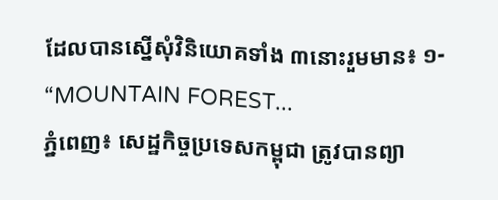ដែលបានស្នើសុំវិនិយោគទាំង ៣នោះរួមមាន៖ ១- “MOUNTAIN FOREST...
ភ្នំពេញ៖ សេដ្ឋកិច្ចប្រទេសកម្ពុជា ត្រូវបានព្យា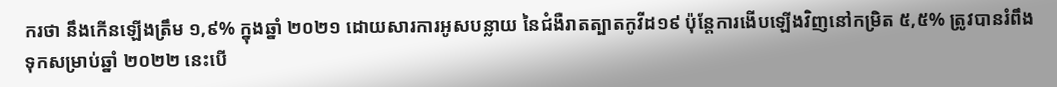ករថា នឹងកើនឡើងត្រឹម ១,៩% ក្នុងឆ្នាំ ២០២១ ដោយសារការអូសបន្លាយ នៃជំងឺរាតត្បាតកូវីដ១៩ ប៉ុន្តែការងើបឡើងវិញនៅកម្រិត ៥,៥% ត្រូវបានរំពឹងទុកសម្រាប់ឆ្នាំ ២០២២ នេះបើ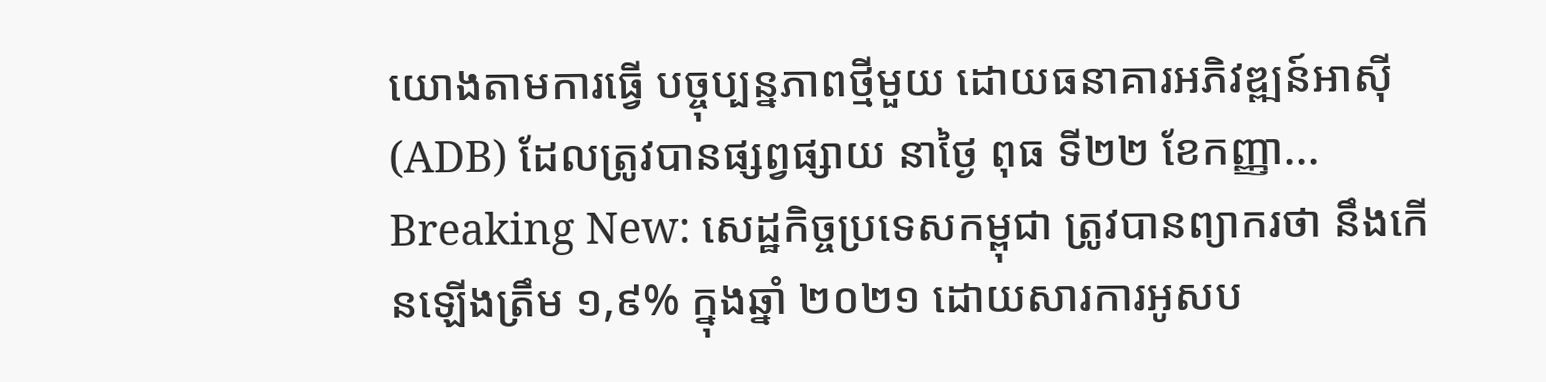យោងតាមការធ្វើ បច្ចុប្បន្នភាពថ្មីមួយ ដោយធនាគារអភិវឌ្ឍន៍អាស៊ី (ADB) ដែលត្រូវបានផ្សព្វផ្សាយ នាថ្ងៃ ពុធ ទី២២ ខែកញ្ញា...
Breaking New: សេដ្ឋកិច្ចប្រទេសកម្ពុជា ត្រូវបានព្យាករថា នឹងកើនឡើងត្រឹម ១,៩% ក្នុងឆ្នាំ ២០២១ ដោយសារការអូសប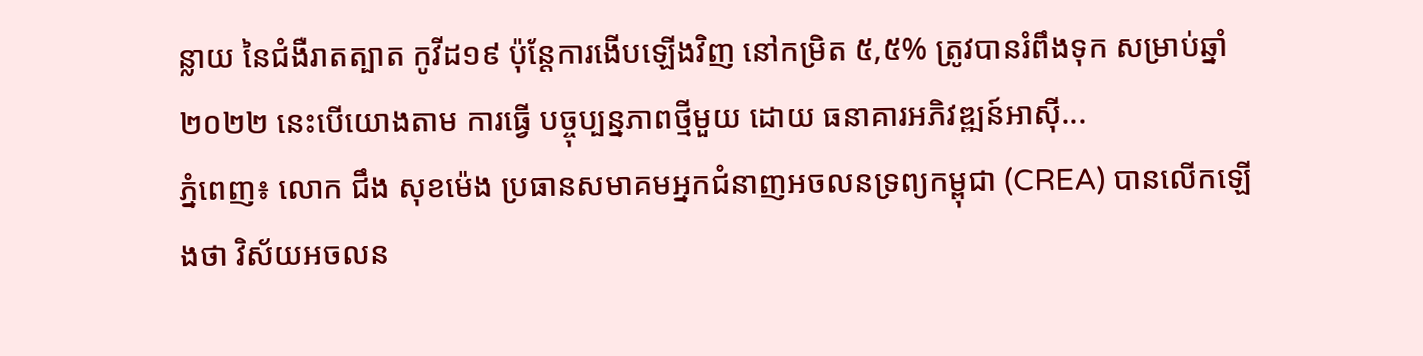ន្លាយ នៃជំងឺរាតត្បាត កូវីដ១៩ ប៉ុន្តែការងើបឡើងវិញ នៅកម្រិត ៥,៥% ត្រូវបានរំពឹងទុក សម្រាប់ឆ្នាំ ២០២២ នេះបើយោងតាម ការធ្វើ បច្ចុប្បន្នភាពថ្មីមួយ ដោយ ធនាគារអភិវឌ្ឍន៍អាស៊ី...
ភ្នំពេញ៖ លោក ជឹង សុខម៉េង ប្រធានសមាគមអ្នកជំនាញអចលនទ្រព្យកម្ពុជា (CREA) បានលើកឡើងថា វិស័យអចលន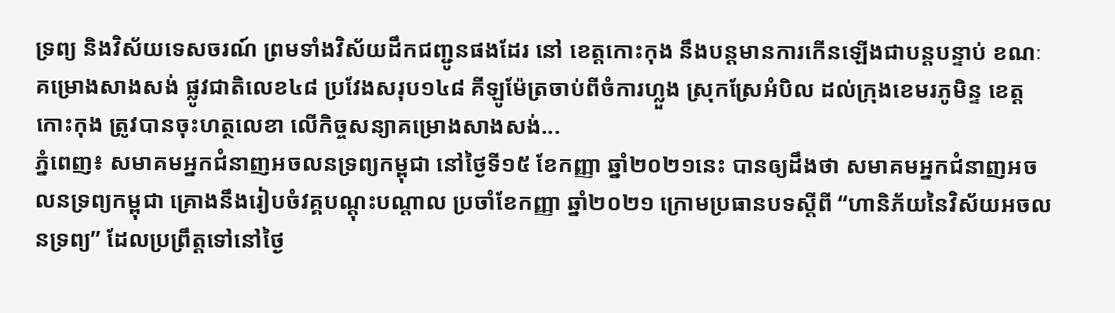ទ្រព្យ និងវិស័យទេសចរណ៍ ព្រមទាំងវិស័យដឹកជញ្ជូនផងដែរ នៅ ខេត្តកោះកុង នឹងបន្តមានការកើនឡើងជាបន្តបន្ទាប់ ខណៈគម្រោងសាងសង់ ផ្លូវជាតិលេខ៤៨ ប្រវែងសរុប១៤៨ គីឡូម៉ែត្រចាប់ពីចំការហ្លួង ស្រុកស្រែអំបិល ដល់ក្រុងខេមរភូមិន្ទ ខេត្តកោះកុង ត្រូវបានចុះហត្ថលេខា លើកិច្ចសន្យាគម្រោងសាងសង់...
ភ្នំពេញ៖ សមាគមអ្នកជំនាញអចលនទ្រព្យកម្ពុជា នៅថ្ងៃទី១៥ ខែកញ្ញា ឆ្នាំ២០២១នេះ បានឲ្យដឹងថា សមាគមអ្នកជំនាញអចលនទ្រព្យកម្ពុជា គ្រោងនឹងរៀបចំវគ្គបណ្តុះបណ្តាល ប្រចាំខែកញ្ញា ឆ្នាំ២០២១ ក្រោមប្រធានបទស្តីពី “ហានិភ័យនៃវិស័យអចលនទ្រព្យ” ដែលប្រព្រឹត្តទៅនៅថ្ងៃ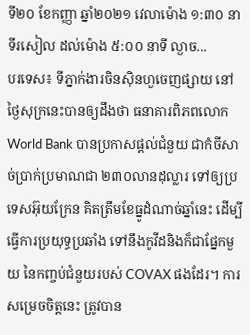ទី២០ ខែកញ្ញា ឆ្នាំ២០២១ វេលាម៉ោង ១:៣០ នាទីរសៀល ដល់ម៉ោង ៥:០០ នាទី ល្ងាច...
បរទេស៖ ទីភ្នាក់ងារចិនស៊ិនហួចេញផ្សាយ នៅថ្ងៃសុក្រនេះបានឲ្យដឹងថា ធនាគារពិភពលោក World Bank បានប្រកាសផ្តល់ជំនួយ ជាកំចីសាច់ប្រាក់ប្រមាណជា ២៣០លានដុល្លារ ទៅឲ្យប្រទេសអ៊ុយក្រែន គិតត្រឹមខែធ្នូដំណាច់ឆ្នាំនេះ ដើម្បីធ្វើការប្រយុទ្ធប្រឆាំង ទៅនឹងកូវីដនិងក៏ជាផ្នែកមួយ នៃកញ្ចប់ជំនួយរបស់ COVAX ផងដែរ។ ការសម្រេចចិត្តនេះ ត្រូវបាន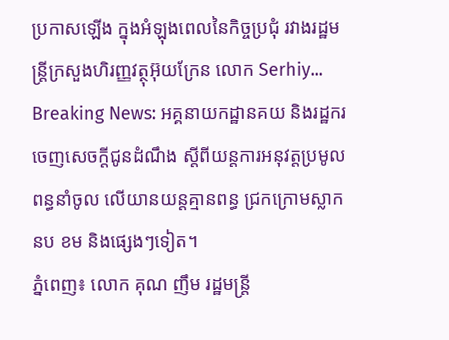ប្រកាសឡើង ក្នុងអំឡុងពេលនៃកិច្ចប្រជុំ រវាងរដ្ឋមន្ត្រីក្រសួងហិរញ្ញវត្ថុអ៊ុយក្រែន លោក Serhiy...
Breaking News: អគ្គនាយកដ្ឋានគយ និងរដ្ឋករ ចេញសេចក្តីជូនដំណឹង ស្តីពីយន្តការអនុវត្តប្រមូលពន្ធនាំចូល លើយានយន្តគ្មានពន្ធ ជ្រកក្រោមស្លាក នប ខម និងផ្សេងៗទៀត។
ភ្នំពេញ៖ លោក គុណ ញឹម រដ្ឋមន្រ្តី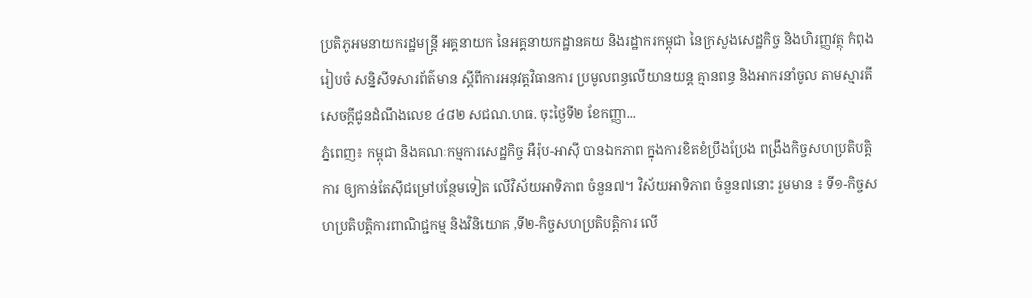ប្រតិភូអមនាយករដ្ឋមន្ត្រី អគ្គនាយក នៃអគ្គនាយកដ្ឋានគយ និងរដ្ឋាករកម្ពុជា នៃក្រសួងសេដ្ឋកិច្ច និងហិរញ្ញវត្ថុ កំពុងរៀបចំ សន្និសីទសារព័ត៌មាន ស្តីពីការអនុវត្តវិធានការ ប្រមូលពន្ធលើយានយន្ត គ្មានពន្ធ និងអាករនាំចូល តាមស្មារតី សេចក្តីជូនដំណឹងលេខ ៤៨២ សជណ.ហធ. ចុះថ្ងៃទី២ ខែកញ្ញា...
ភ្នំពេញ៖ កម្ពុជា និងគណៈកម្មការសេដ្ឋកិច្ច អឺរ៉ុប-អាស៊ី បានឯកភាព ក្នុងការខិតខំប្រឹងប្រែង ពង្រឹងកិច្ចសហប្រតិបត្តិការ ឲ្យកាន់តែស៊ីជម្រៅបន្ថែមទៀត លើវិស័យអាទិភាព ចំនួន៧។ វិស័យអាទិភាព ចំនួន៧នោះ រួមមាន ៖ ទី១-កិច្ចសហប្រតិបត្តិការពាណិជ្ជកម្ម និងវិនិយោគ ,ទី២-កិច្ចសហប្រតិបត្តិការ លើ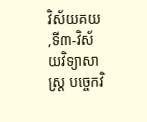វិស័យគយ ,ទី៣-វិស័យវិទ្យាសាស្រ្ត បច្ចេកវិ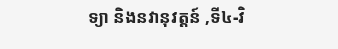ទ្យា និងនវានុវត្តន៍ ,ទី៤-វិ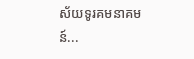ស័យទូរគមនាគមន៍...